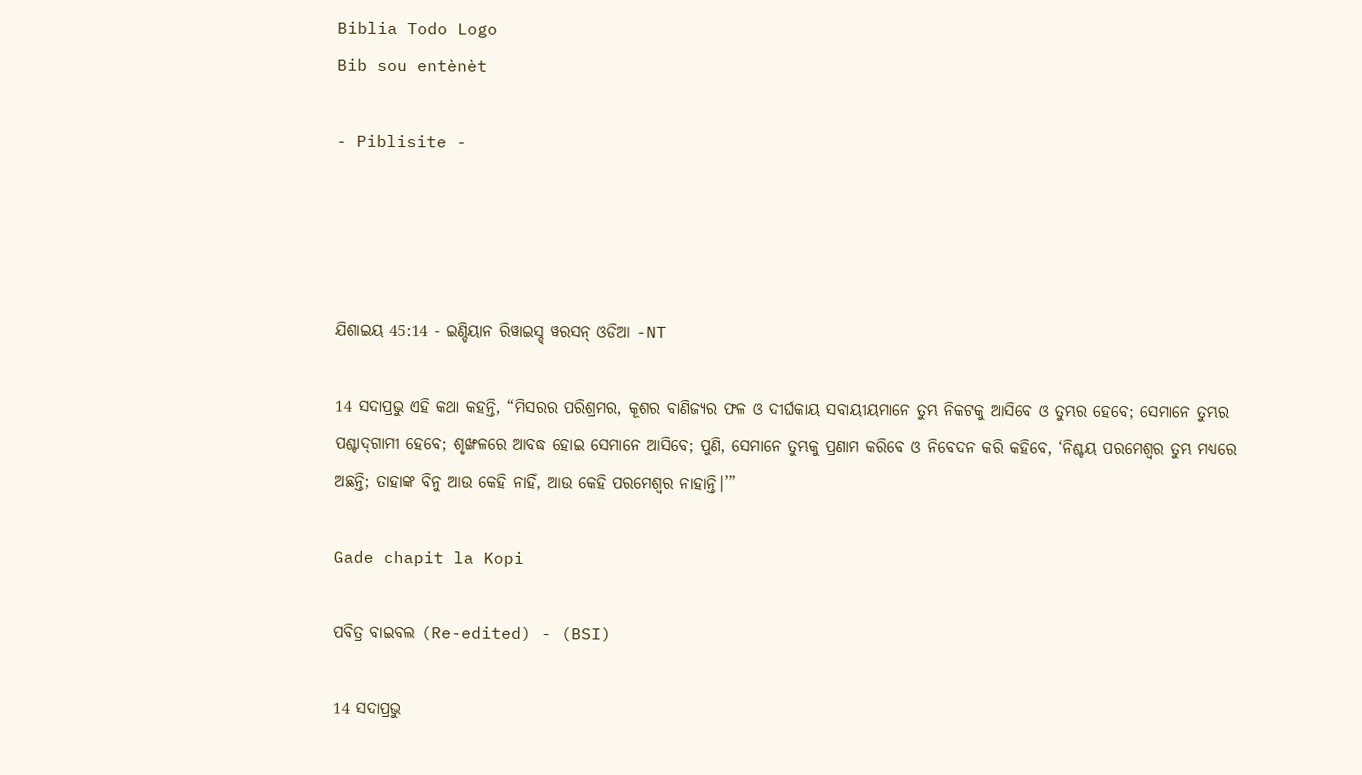Biblia Todo Logo
Bib sou entènèt

- Piblisite -




ଯିଶାଇୟ 45:14 - ଇଣ୍ଡିୟାନ ରିୱାଇସ୍ଡ୍ ୱରସନ୍ ଓଡିଆ -NT

14 ସଦାପ୍ରଭୁ ଏହି କଥା କହନ୍ତି, “ମିସରର ପରିଶ୍ରମର, କୂଶର ବାଣିଜ୍ୟର ଫଳ ଓ ଦୀର୍ଘକାୟ ସବାୟୀୟମାନେ ତୁମ୍ଭ ନିକଟକୁ ଆସିବେ ଓ ତୁମ୍ଭର ହେବେ; ସେମାନେ ତୁମ୍ଭର ପଶ୍ଚାଦ୍‍ଗାମୀ ହେବେ; ଶୃଙ୍ଖଳରେ ଆବଦ୍ଧ ହୋଇ ସେମାନେ ଆସିବେ; ପୁଣି, ସେମାନେ ତୁମ୍ଭକୁ ପ୍ରଣାମ କରିବେ ଓ ନିବେଦନ କରି କହିବେ, ‘ନିଶ୍ଚୟ ପରମେଶ୍ୱର ତୁମ୍ଭ ମଧ୍ୟରେ ଅଛନ୍ତି; ତାହାଙ୍କ ବିନୁ ଆଉ କେହି ନାହିଁ, ଆଉ କେହି ପରମେଶ୍ୱର ନାହାନ୍ତି।’”

Gade chapit la Kopi

ପବିତ୍ର ବାଇବଲ (Re-edited) - (BSI)

14 ସଦାପ୍ରଭୁ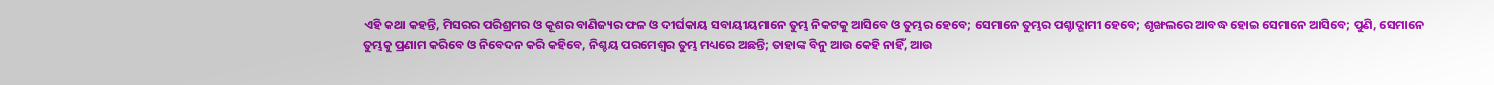ଏହି କଥା କହନ୍ତି, ମିସରର ପରିଶ୍ରମର ଓ କୂଶର ବାଣିଜ୍ୟର ଫଳ ଓ ଦୀର୍ଘକାୟ ସବାୟୀୟମାନେ ତୁମ୍ଭ ନିକଟକୁ ଆସିବେ ଓ ତୁମ୍ଭର ହେବେ; ସେମାନେ ତୁମ୍ଭର ପଶ୍ଚାଦ୍ଗାମୀ ହେବେ; ଶୃଙ୍ଖଲରେ ଆବଦ୍ଧ ହୋଇ ସେମାନେ ଆସିବେ; ପୁଣି, ସେମାନେ ତୁମ୍ଭକୁ ପ୍ରଣାମ କରିବେ ଓ ନିବେଦନ କରି କହିବେ, ନିଶ୍ଚୟ ପରମେଶ୍ଵର ତୁମ୍ଭ ମଧ୍ୟରେ ଅଛନ୍ତି; ତାହାଙ୍କ ବିନୁ ଆଉ କେହି ନାହିଁ, ଆଉ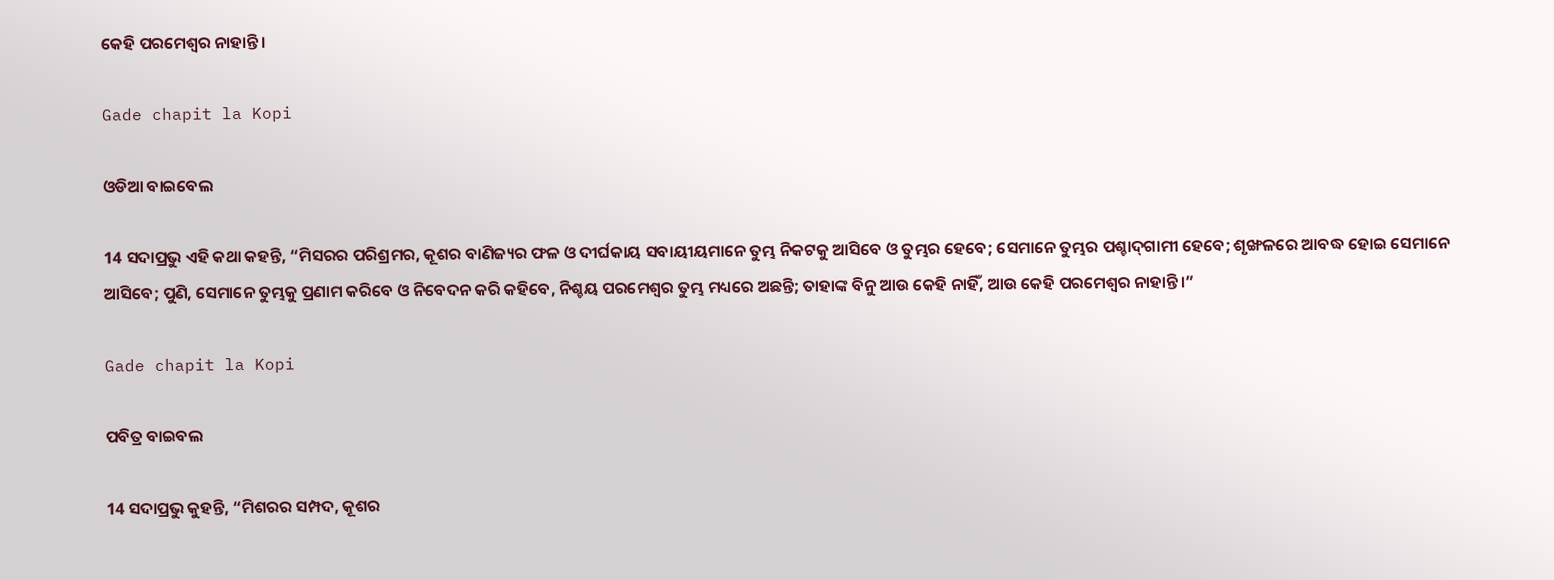କେହି ପରମେଶ୍ଵର ନାହାନ୍ତି ।

Gade chapit la Kopi

ଓଡିଆ ବାଇବେଲ

14 ସଦାପ୍ରଭୁ ଏହି କଥା କହନ୍ତି, “ମିସରର ପରିଶ୍ରମର, କୂଶର ବାଣିଜ୍ୟର ଫଳ ଓ ଦୀର୍ଘକାୟ ସବାୟୀୟମାନେ ତୁମ୍ଭ ନିକଟକୁ ଆସିବେ ଓ ତୁମ୍ଭର ହେବେ; ସେମାନେ ତୁମ୍ଭର ପଶ୍ଚାଦ୍‍ଗାମୀ ହେବେ; ଶୃଙ୍ଖଳରେ ଆବଦ୍ଧ ହୋଇ ସେମାନେ ଆସିବେ; ପୁଣି, ସେମାନେ ତୁମ୍ଭକୁ ପ୍ରଣାମ କରିବେ ଓ ନିବେଦନ କରି କହିବେ, ନିଶ୍ଚୟ ପରମେଶ୍ୱର ତୁମ୍ଭ ମଧ୍ୟରେ ଅଛନ୍ତି; ତାହାଙ୍କ ବିନୁ ଆଉ କେହି ନାହିଁ, ଆଉ କେହି ପରମେଶ୍ୱର ନାହାନ୍ତି।”

Gade chapit la Kopi

ପବିତ୍ର ବାଇବଲ

14 ସଦାପ୍ରଭୁ କୁହନ୍ତି, “ମିଶରର ସମ୍ପଦ, କୂଶର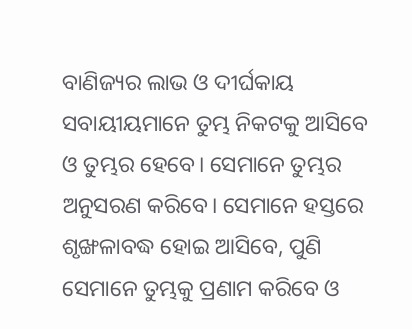ବାଣିଜ୍ୟର ଲାଭ ଓ ଦୀର୍ଘକାୟ ସବାୟୀୟମାନେ ତୁମ୍ଭ ନିକଟକୁ ଆସିବେ ଓ ତୁମ୍ଭର ହେବେ। ସେମାନେ ତୁମ୍ଭର ଅନୁସରଣ କରିବେ। ସେମାନେ ହସ୍ତରେ ଶୃଙ୍ଖଳାବଦ୍ଧ ହୋଇ ଆସିବେ, ପୁଣି ସେମାନେ ତୁମ୍ଭକୁ ପ୍ରଣାମ କରିବେ ଓ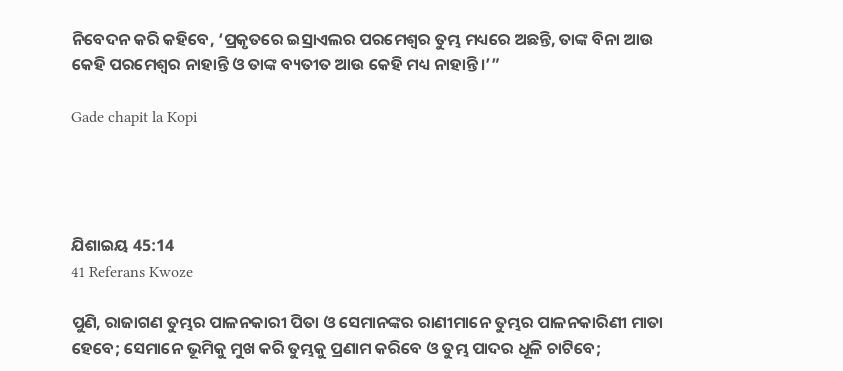ନିବେଦନ କରି କହିବେ, ‘ପ୍ରକୃତରେ ଇସ୍ରାଏଲର ପରମେଶ୍ୱର ତୁମ୍ଭ ମଧ୍ୟରେ ଅଛନ୍ତି, ତାଙ୍କ ବିନା ଆଉ କେହି ପରମେଶ୍ୱର ନାହାନ୍ତି ଓ ତାଙ୍କ ବ୍ୟତୀତ ଆଉ କେହି ମଧ୍ୟ ନାହାନ୍ତି।’”

Gade chapit la Kopi




ଯିଶାଇୟ 45:14
41 Referans Kwoze

ପୁଣି, ରାଜାଗଣ ତୁମ୍ଭର ପାଳନକାରୀ ପିତା ଓ ସେମାନଙ୍କର ରାଣୀମାନେ ତୁମ୍ଭର ପାଳନକାରିଣୀ ମାତା ହେବେ; ସେମାନେ ଭୂମିକୁ ମୁଖ କରି ତୁମ୍ଭକୁ ପ୍ରଣାମ କରିବେ ଓ ତୁମ୍ଭ ପାଦର ଧୂଳି ଚାଟିବେ;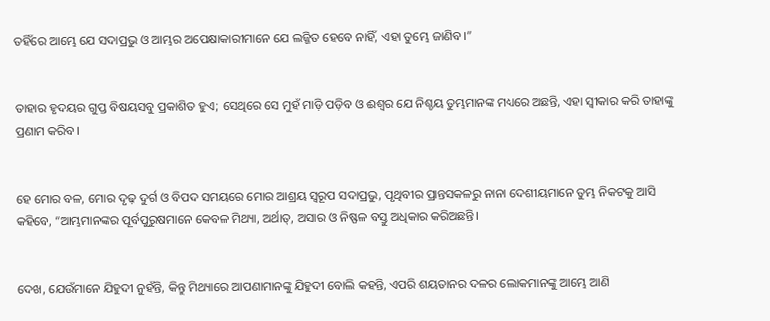ତହିଁରେ ଆମ୍ଭେ ଯେ ସଦାପ୍ରଭୁ ଓ ଆମ୍ଭର ଅପେକ୍ଷାକାରୀମାନେ ଯେ ଲଜ୍ଜିତ ହେବେ ନାହିଁ, ଏହା ତୁମ୍ଭେ ଜାଣିବ।”


ତାହାର ହୃଦୟର ଗୁପ୍ତ ବିଷୟସବୁ ପ୍ରକାଶିତ ହୁଏ; ସେଥିରେ ସେ ମୁହଁ ମାଡ଼ି ପଡ଼ିବ ଓ ଈଶ୍ବର ଯେ ନିଶ୍ଚୟ ତୁମ୍ଭମାନଙ୍କ ମଧ୍ୟରେ ଅଛନ୍ତି, ଏହା ସ୍ୱୀକାର କରି ତାହାଙ୍କୁ ପ୍ରଣାମ କରିବ।


ହେ ମୋର ବଳ, ମୋର ଦୃଢ଼ ଦୁର୍ଗ ଓ ବିପଦ ସମୟରେ ମୋର ଆଶ୍ରୟ ସ୍ୱରୂପ ସଦାପ୍ରଭୁ, ପୃଥିବୀର ପ୍ରାନ୍ତସକଳରୁ ନାନା ଦେଶୀୟମାନେ ତୁମ୍ଭ ନିକଟକୁ ଆସି କହିବେ, “ଆମ୍ଭମାନଙ୍କର ପୂର୍ବପୁରୁଷମାନେ କେବଳ ମିଥ୍ୟା, ଅର୍ଥାତ୍‍, ଅସାର ଓ ନିଷ୍ଫଳ ବସ୍ତୁ ଅଧିକାର କରିଅଛନ୍ତି।


ଦେଖ, ଯେଉଁମାନେ ଯିହୁଦୀ ନୁହଁନ୍ତି, କିନ୍ତୁ ମିଥ୍ୟାରେ ଆପଣାମାନଙ୍କୁ ଯିହୁଦୀ ବୋଲି କହନ୍ତି, ଏପରି ଶୟତାନର ଦଳର ଲୋକମାନଙ୍କୁ ଆମ୍ଭେ ଆଣି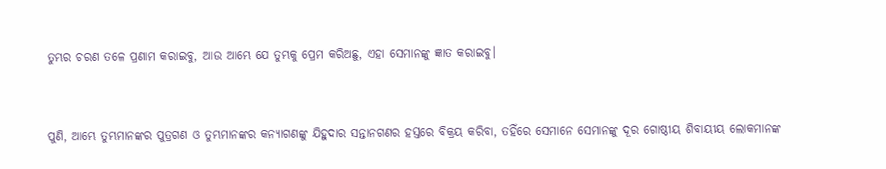ତୁମ୍ଭର ଚରଣ ତଳେ ପ୍ରଣାମ କରାଇବୁ, ଆଉ ଆମ୍ଭେ ଯେ ତୁମ୍ଭକୁ ପ୍ରେମ କରିଅଛୁ, ଏହା ସେମାନଙ୍କୁ ଜ୍ଞାତ କରାଇବୁ।


ପୁଣି, ଆମ୍ଭେ ତୁମ୍ଭମାନଙ୍କର ପୁତ୍ରଗଣ ଓ ତୁମ୍ଭମାନଙ୍କର କନ୍ୟାଗଣଙ୍କୁ ଯିହୁଦାର ସନ୍ତାନଗଣର ହସ୍ତରେ ବିକ୍ରୟ କରିବା, ତହିଁରେ ସେମାନେ ସେମାନଙ୍କୁ ଦୂର ଗୋଷ୍ଠୀୟ ଶିବାୟୀୟ ଲୋକମାନଙ୍କ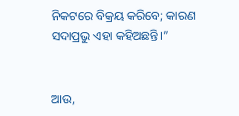ନିକଟରେ ବିକ୍ରୟ କରିବେ; କାରଣ ସଦାପ୍ରଭୁ ଏହା କହିଅଛନ୍ତି।”


ଆଉ,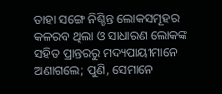ତାହା ସଙ୍ଗେ ନିଶ୍ଚିନ୍ତ ଲୋକସମୂହର କଳରବ ଥିଲା ଓ ସାଧାରଣ ଲୋକଙ୍କ ସହିତ ପ୍ରାନ୍ତରରୁ ମଦ୍ୟପାୟୀମାନେ ଅଣାଗଲେ; ପୁଣି, ସେମାନେ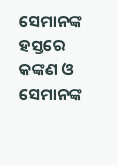ସେମାନଙ୍କ ହସ୍ତରେ କଙ୍କଣ ଓ ସେମାନଙ୍କ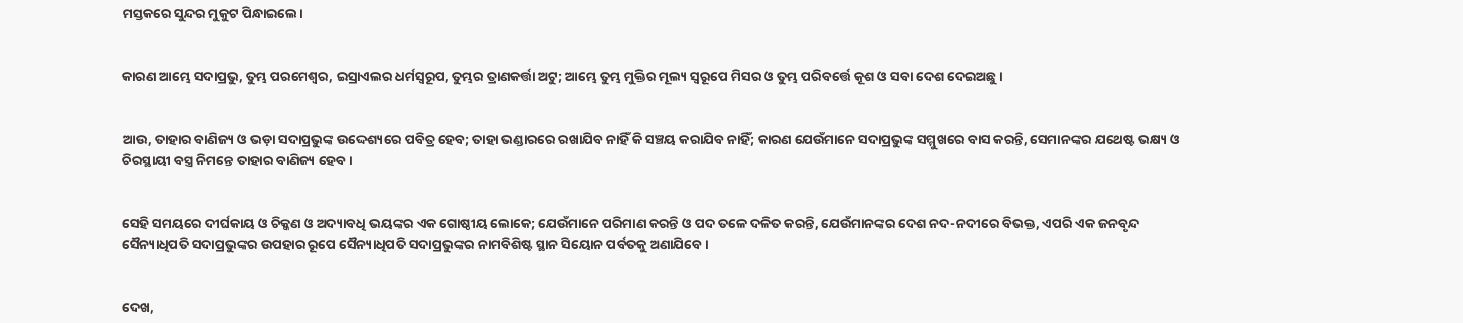ମସ୍ତକରେ ସୁନ୍ଦର ମୁକୁଟ ପିନ୍ଧାଇଲେ।


କାରଣ ଆମ୍ଭେ ସଦାପ୍ରଭୁ, ତୁମ୍ଭ ପରମେଶ୍ୱର, ଇସ୍ରାଏଲର ଧର୍ମସ୍ୱରୂପ, ତୁମ୍ଭର ତ୍ରାଣକର୍ତ୍ତା ଅଟୁ; ଆମ୍ଭେ ତୁମ୍ଭ ମୁକ୍ତିର ମୂଲ୍ୟ ସ୍ୱରୂପେ ମିସର ଓ ତୁମ୍ଭ ପରିବର୍ତ୍ତେ କୂଶ ଓ ସବା ଦେଶ ଦେଇଅଛୁ।


ଆଉ, ତାହାର ବାଣିଜ୍ୟ ଓ ଭଡ଼ା ସଦାପ୍ରଭୁଙ୍କ ଉଦ୍ଦେଶ୍ୟରେ ପବିତ୍ର ହେବ; ତାହା ଭଣ୍ଡାରରେ ରଖାଯିବ ନାହିଁ କି ସଞ୍ଚୟ କରାଯିବ ନାହିଁ; କାରଣ ଯେଉଁମାନେ ସଦାପ୍ରଭୁଙ୍କ ସମ୍ମୁଖରେ ବାସ କରନ୍ତି, ସେମାନଙ୍କର ଯଥେଷ୍ଟ ଭକ୍ଷ୍ୟ ଓ ଚିରସ୍ଥାୟୀ ବସ୍ତ୍ର ନିମନ୍ତେ ତାହାର ବାଣିଜ୍ୟ ହେବ।


ସେହି ସମୟରେ ଦୀର୍ଘକାୟ ଓ ଚିକ୍କଣ ଓ ଅଦ୍ୟାବଧି ଭୟଙ୍କର ଏକ ଗୋଷ୍ଠୀୟ ଲୋକେ; ଯେଉଁମାନେ ପରିମାଣ କରନ୍ତି ଓ ପଦ ତଳେ ଦଳିତ କରନ୍ତି, ଯେଉଁମାନଙ୍କର ଦେଶ ନଦ-ନଦୀରେ ବିଭକ୍ତ, ଏପରି ଏକ ଜନବୃନ୍ଦ ସୈନ୍ୟାଧିପତି ସଦାପ୍ରଭୁଙ୍କର ଉପହାର ରୂପେ ସୈନ୍ୟାଧିପତି ସଦାପ୍ରଭୁଙ୍କର ନାମବିଶିଷ୍ଟ ସ୍ଥାନ ସିୟୋନ ପର୍ବତକୁ ଅଣାଯିବେ।


ଦେଖ,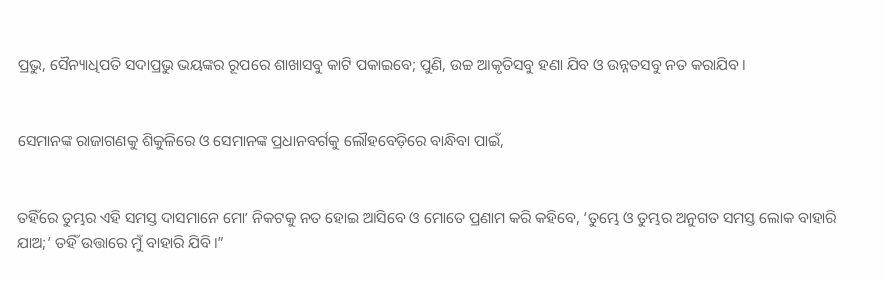ପ୍ରଭୁ, ସୈନ୍ୟାଧିପତି ସଦାପ୍ରଭୁ ଭୟଙ୍କର ରୂପରେ ଶାଖାସବୁ କାଟି ପକାଇବେ; ପୁଣି, ଉଚ୍ଚ ଆକୃତିସବୁ ହଣା ଯିବ ଓ ଉନ୍ନତସବୁ ନତ କରାଯିବ।


ସେମାନଙ୍କ ରାଜାଗଣକୁ ଶିକୁଳିରେ ଓ ସେମାନଙ୍କ ପ୍ରଧାନବର୍ଗକୁ ଲୌହବେଡ଼ିରେ ବାନ୍ଧିବା ପାଇଁ,


ତହିଁରେ ତୁମ୍ଭର ଏହି ସମସ୍ତ ଦାସମାନେ ମୋʼ ନିକଟକୁ ନତ ହୋଇ ଆସିବେ ଓ ମୋତେ ପ୍ରଣାମ କରି କହିବେ, ‘ତୁମ୍ଭେ ଓ ତୁମ୍ଭର ଅନୁଗତ ସମସ୍ତ ଲୋକ ବାହାରି ଯାଅ;’ ତହିଁ ଉତ୍ତାରେ ମୁଁ ବାହାରି ଯିବି।”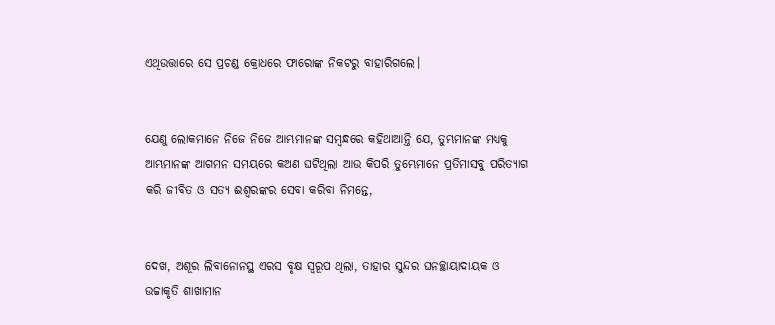ଏଥିଉତ୍ତାରେ ସେ ପ୍ରଚଣ୍ଡ କ୍ରୋଧରେ ଫାରୋଙ୍କ ନିକଟରୁ ବାହାରିଗଲେ।


ଯେଣୁ ଲୋକମାନେ ନିଜେ ନିଜେ ଆମ୍ଭମାନଙ୍କ ସମ୍ବନ୍ଧରେ କହିଥାଆନ୍ତି ଯେ, ତୁମ୍ଭମାନଙ୍କ ମଧ୍ୟକୁ ଆମ୍ଭମାନଙ୍କ ଆଗମନ ସମୟରେ କଅଣ ଘଟିଥିଲା ଆଉ କିପରି ତୁମ୍ଭେମାନେ ପ୍ରତିମାସବୁ ପରିତ୍ୟାଗ କରି ଜୀବିତ ଓ ସତ୍ୟ ଈଶ୍ବରଙ୍କର ସେବା କରିବା ନିମନ୍ତେ,


ଦେଖ, ଅଶୂର ଲିବାନୋନସ୍ଥ ଏରସ ବୃକ୍ଷ ସ୍ୱରୂପ ଥିଲା, ତାହାର ସୁନ୍ଦର ଘନଚ୍ଛାୟାଦାୟକ ଓ ଉଚ୍ଚାକୃତି ଶାଖାମାନ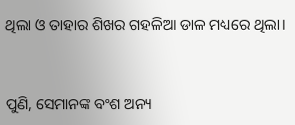ଥିଲା ଓ ତାହାର ଶିଖର ଗହଳିଆ ଡାଳ ମଧ୍ୟରେ ଥିଲା।


ପୁଣି, ସେମାନଙ୍କ ବଂଶ ଅନ୍ୟ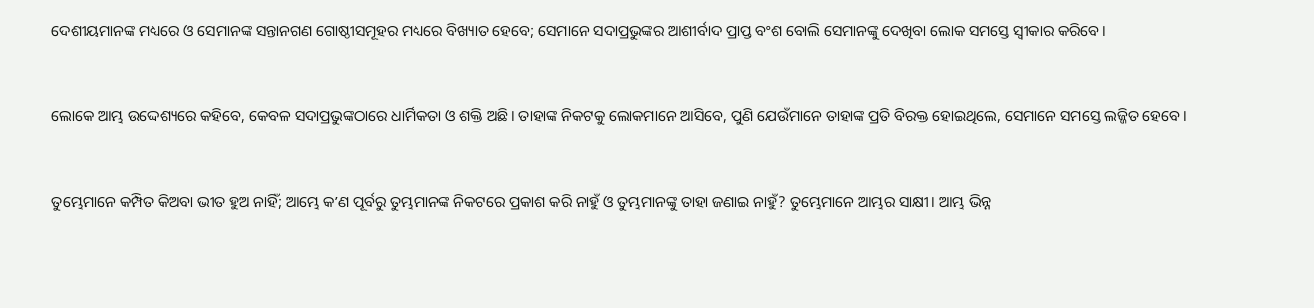ଦେଶୀୟମାନଙ୍କ ମଧ୍ୟରେ ଓ ସେମାନଙ୍କ ସନ୍ତାନଗଣ ଗୋଷ୍ଠୀସମୂହର ମଧ୍ୟରେ ବିଖ୍ୟାତ ହେବେ; ସେମାନେ ସଦାପ୍ରଭୁଙ୍କର ଆଶୀର୍ବାଦ ପ୍ରାପ୍ତ ବଂଶ ବୋଲି ସେମାନଙ୍କୁ ଦେଖିବା ଲୋକ ସମସ୍ତେ ସ୍ୱୀକାର କରିବେ।


ଲୋକେ ଆମ୍ଭ ଉଦ୍ଦେଶ୍ୟରେ କହିବେ, କେବଳ ସଦାପ୍ରଭୁଙ୍କଠାରେ ଧାର୍ମିକତା ଓ ଶକ୍ତି ଅଛି। ତାହାଙ୍କ ନିକଟକୁ ଲୋକମାନେ ଆସିବେ, ପୁଣି ଯେଉଁମାନେ ତାହାଙ୍କ ପ୍ରତି ବିରକ୍ତ ହୋଇଥିଲେ, ସେମାନେ ସମସ୍ତେ ଲଜ୍ଜିତ ହେବେ।


ତୁମ୍ଭେମାନେ କମ୍ପିତ କିଅବା ଭୀତ ହୁଅ ନାହିଁ; ଆମ୍ଭେ କʼଣ ପୂର୍ବରୁ ତୁମ୍ଭମାନଙ୍କ ନିକଟରେ ପ୍ରକାଶ କରି ନାହୁଁ ଓ ତୁମ୍ଭମାନଙ୍କୁ ତାହା ଜଣାଇ ନାହୁଁ? ତୁମ୍ଭେମାନେ ଆମ୍ଭର ସାକ୍ଷୀ। ଆମ୍ଭ ଭିନ୍ନ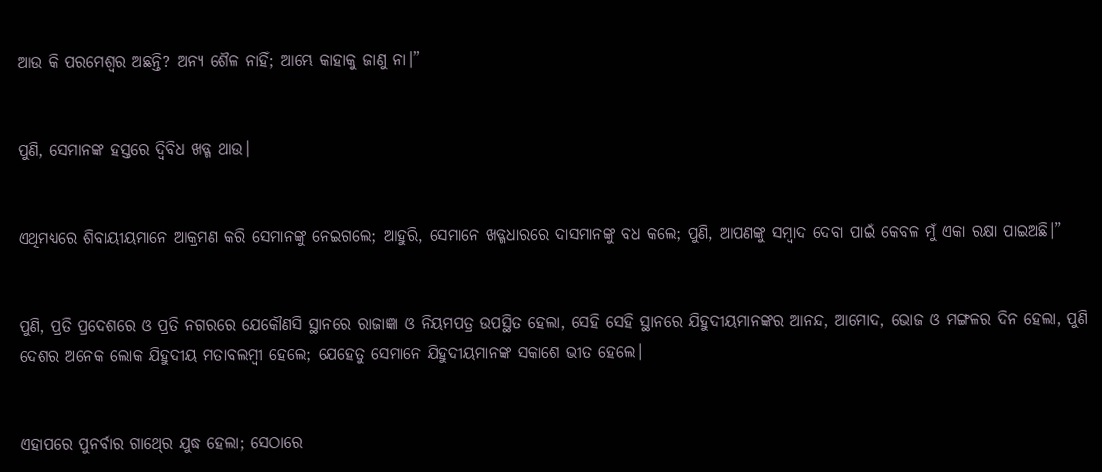ଆଉ କି ପରମେଶ୍ୱର ଅଛନ୍ତି? ଅନ୍ୟ ଶୈଳ ନାହିଁ; ଆମ୍ଭେ କାହାକୁ ଜାଣୁ ନା।”


ପୁଣି, ସେମାନଙ୍କ ହସ୍ତରେ ଦ୍ୱିବିଧ ଖଡ୍ଗ ଥାଉ।


ଏଥିମଧ୍ୟରେ ଶିବାୟୀୟମାନେ ଆକ୍ରମଣ କରି ସେମାନଙ୍କୁ ନେଇଗଲେ; ଆହୁରି, ସେମାନେ ଖଡ୍ଗଧାରରେ ଦାସମାନଙ୍କୁ ବଧ କଲେ; ପୁଣି, ଆପଣଙ୍କୁ ସମ୍ବାଦ ଦେବା ପାଇଁ କେବଳ ମୁଁ ଏକା ରକ୍ଷା ପାଇଅଛି।”


ପୁଣି, ପ୍ରତି ପ୍ରଦେଶରେ ଓ ପ୍ରତି ନଗରରେ ଯେକୌଣସି ସ୍ଥାନରେ ରାଜାଜ୍ଞା ଓ ନିୟମପତ୍ର ଉପସ୍ଥିତ ହେଲା, ସେହି ସେହି ସ୍ଥାନରେ ଯିହୁଦୀୟମାନଙ୍କର ଆନନ୍ଦ, ଆମୋଦ, ଭୋଜ ଓ ମଙ୍ଗଳର ଦିନ ହେଲା, ପୁଣି ଦେଶର ଅନେକ ଲୋକ ଯିହୁଦୀୟ ମତାବଲମ୍ବୀ ହେଲେ; ଯେହେତୁ ସେମାନେ ଯିହୁଦୀୟମାନଙ୍କ ସକାଶେ ଭୀତ ହେଲେ।


ଏହାପରେ ପୁନର୍ବାର ଗାଥ୍‍ରେ ଯୁଦ୍ଧ ହେଲା; ସେଠାରେ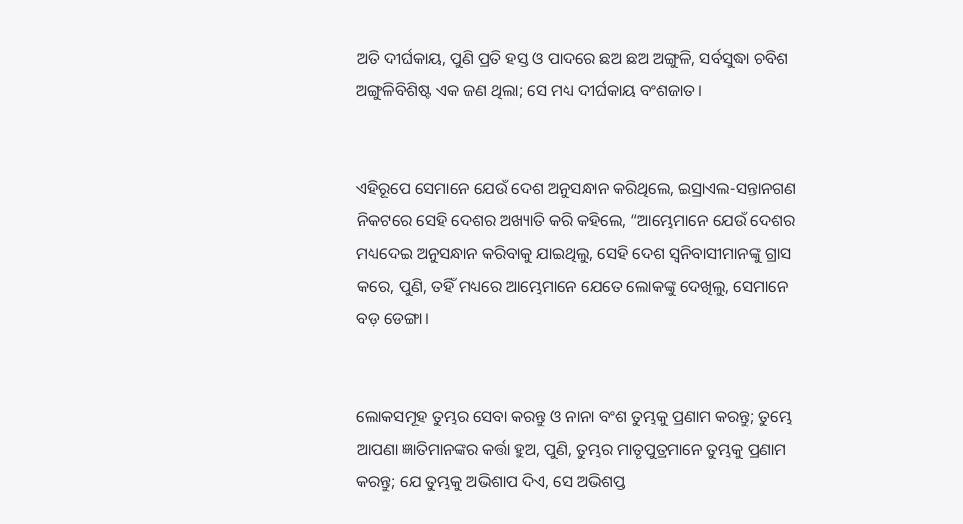ଅତି ଦୀର୍ଘକାୟ, ପୁଣି ପ୍ରତି ହସ୍ତ ଓ ପାଦରେ ଛଅ ଛଅ ଅଙ୍ଗୁଳି, ସର୍ବସୁଦ୍ଧା ଚବିଶ ଅଙ୍ଗୁଳିବିଶିଷ୍ଟ ଏକ ଜଣ ଥିଲା; ସେ ମଧ୍ୟ ଦୀର୍ଘକାୟ ବଂଶଜାତ।


ଏହିରୂପେ ସେମାନେ ଯେଉଁ ଦେଶ ଅନୁସନ୍ଧାନ କରିଥିଲେ, ଇସ୍ରାଏଲ-ସନ୍ତାନଗଣ ନିକଟରେ ସେହି ଦେଶର ଅଖ୍ୟାତି କରି କହିଲେ, “ଆମ୍ଭେମାନେ ଯେଉଁ ଦେଶର ମଧ୍ୟଦେଇ ଅନୁସନ୍ଧାନ କରିବାକୁ ଯାଇଥିଲୁ, ସେହି ଦେଶ ସ୍ୱନିବାସୀମାନଙ୍କୁ ଗ୍ରାସ କରେ, ପୁଣି, ତହିଁ ମଧ୍ୟରେ ଆମ୍ଭେମାନେ ଯେତେ ଲୋକଙ୍କୁ ଦେଖିଲୁ, ସେମାନେ ବଡ଼ ଡେଙ୍ଗା।


ଲୋକସମୂହ ତୁମ୍ଭର ସେବା କରନ୍ତୁ ଓ ନାନା ବଂଶ ତୁମ୍ଭକୁ ପ୍ରଣାମ କରନ୍ତୁ; ତୁମ୍ଭେ ଆପଣା ଜ୍ଞାତିମାନଙ୍କର କର୍ତ୍ତା ହୁଅ, ପୁଣି, ତୁମ୍ଭର ମାତୃପୁତ୍ରମାନେ ତୁମ୍ଭକୁ ପ୍ରଣାମ କରନ୍ତୁ; ଯେ ତୁମ୍ଭକୁ ଅଭିଶାପ ଦିଏ, ସେ ଅଭିଶପ୍ତ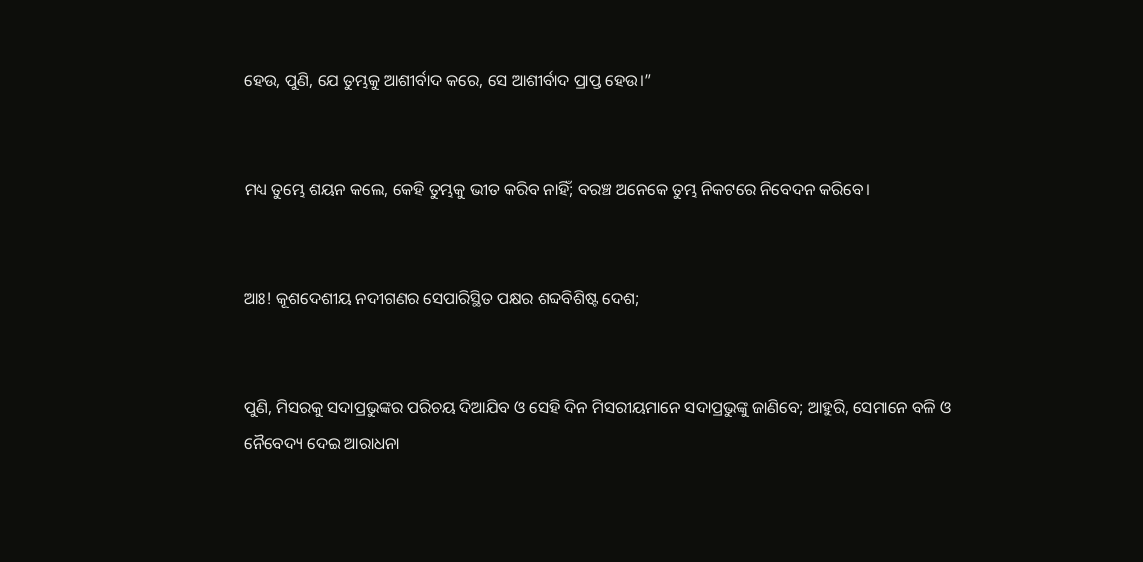ହେଉ, ପୁଣି, ଯେ ତୁମ୍ଭକୁ ଆଶୀର୍ବାଦ କରେ, ସେ ଆଶୀର୍ବାଦ ପ୍ରାପ୍ତ ହେଉ।”


ମଧ୍ୟ ତୁମ୍ଭେ ଶୟନ କଲେ, କେହି ତୁମ୍ଭକୁ ଭୀତ କରିବ ନାହିଁ; ବରଞ୍ଚ ଅନେକେ ତୁମ୍ଭ ନିକଟରେ ନିବେଦନ କରିବେ।


ଆଃ! କୂଶଦେଶୀୟ ନଦୀଗଣର ସେପାରିସ୍ଥିତ ପକ୍ଷର ଶବ୍ଦବିଶିଷ୍ଟ ଦେଶ;


ପୁଣି, ମିସରକୁ ସଦାପ୍ରଭୁଙ୍କର ପରିଚୟ ଦିଆଯିବ ଓ ସେହି ଦିନ ମିସରୀୟମାନେ ସଦାପ୍ରଭୁଙ୍କୁ ଜାଣିବେ; ଆହୁରି, ସେମାନେ ବଳି ଓ ନୈବେଦ୍ୟ ଦେଇ ଆରାଧନା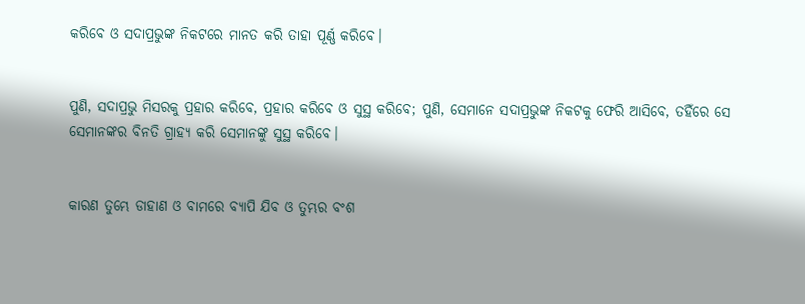କରିବେ ଓ ସଦାପ୍ରଭୁଙ୍କ ନିକଟରେ ମାନତ କରି ତାହା ପୂର୍ଣ୍ଣ କରିବେ।


ପୁଣି, ସଦାପ୍ରଭୁ ମିସରକୁ ପ୍ରହାର କରିବେ, ପ୍ରହାର କରିବେ ଓ ସୁସ୍ଥ କରିବେ; ପୁଣି, ସେମାନେ ସଦାପ୍ରଭୁଙ୍କ ନିକଟକୁ ଫେରି ଆସିବେ, ତହିଁରେ ସେ ସେମାନଙ୍କର ବିନତି ଗ୍ରାହ୍ୟ କରି ସେମାନଙ୍କୁ ସୁସ୍ଥ କରିବେ।


କାରଣ ତୁମ୍ଭେ ଡାହାଣ ଓ ବାମରେ ବ୍ୟାପି ଯିବ ଓ ତୁମ୍ଭର ବଂଶ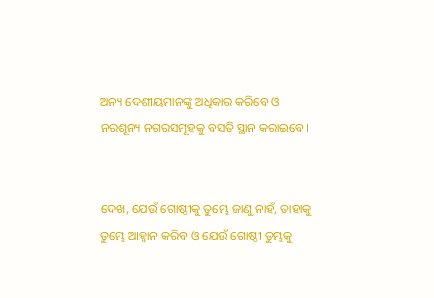ଅନ୍ୟ ଦେଶୀୟମାନଙ୍କୁ ଅଧିକାର କରିବେ ଓ ନରଶୂନ୍ୟ ନଗରସମୂହକୁ ବସତି ସ୍ଥାନ କରାଇବେ।


ଦେଖ, ଯେଉଁ ଗୋଷ୍ଠୀକୁ ତୁମ୍ଭେ ଜାଣୁ ନାହଁ, ତାହାକୁ ତୁମ୍ଭେ ଆହ୍ୱାନ କରିବ ଓ ଯେଉଁ ଗୋଷ୍ଠୀ ତୁମ୍ଭକୁ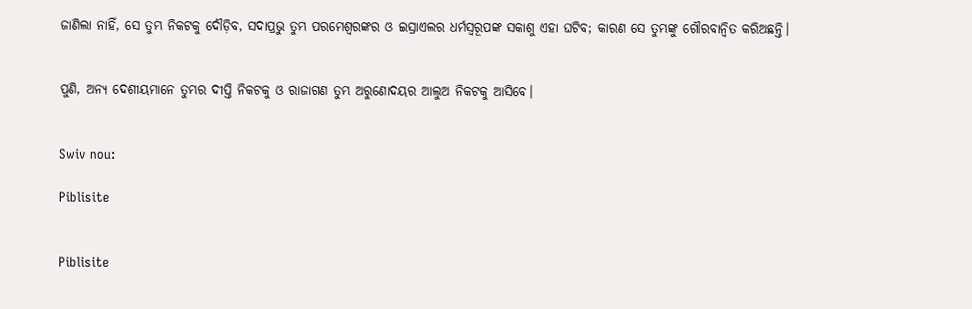ଜାଣିଲା ନାହିଁ, ସେ ତୁମ୍ଭ ନିକଟକୁ ଦୌଡ଼ିବ, ସଦାପ୍ରଭୁ ତୁମ୍ଭ ପରମେଶ୍ୱରଙ୍କର ଓ ଇସ୍ରାଏଲର ଧର୍ମସ୍ୱରୂପଙ୍କ ସକାଶୁ ଏହା ଘଟିବ; କାରଣ ସେ ତୁମ୍ଭଙ୍କୁ ଗୌରବାନ୍ୱିତ କରିଅଛନ୍ତି।


ପୁଣି, ଅନ୍ୟ ଦେଶୀୟମାନେ ତୁମ୍ଭର ଦୀପ୍ତି ନିକଟକୁ ଓ ରାଜାଗଣ ତୁମ୍ଭ ଅରୁଣୋଦୟର ଆଲୁଅ ନିକଟକୁ ଆସିବେ।


Swiv nou:

Piblisite


Piblisite